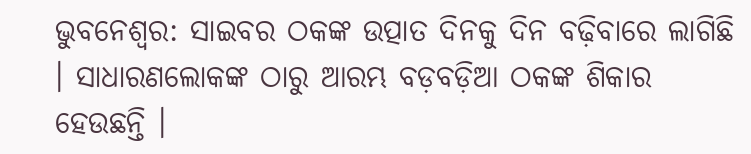ଭୁବନେଶ୍ୱର: ସାଇବର ଠକଙ୍କ ଉତ୍ପାତ ଦିନକୁ ଦିନ ବଢ଼ିବାରେ ଲାଗିଛି । ସାଧାରଣଲୋକଙ୍କ ଠାରୁ ଆରମ୍ଭ ବଡ଼ବଡ଼ିଆ ଠକଙ୍କ ଶିକାର ହେଉଛନ୍ତି ।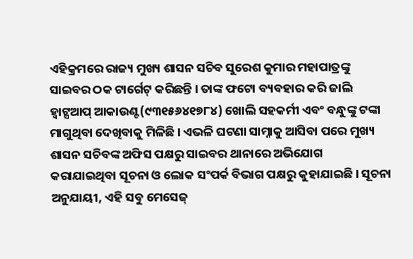ଏହିକ୍ରମରେ ରାଜ୍ୟ ମୁଖ୍ୟ ଶାସନ ସଚିବ ସୁରେଶ କୁମାର ମହାପାତ୍ରଙ୍କୁ ସାଇବର ଠକ ଟାର୍ଗେଟ୍ କରିଛନ୍ତି । ତାଙ୍କ ଫଟୋ ବ୍ୟବହାର କରି ଜାଲି ହ୍ୱାଟ୍ସଆପ୍ ଆକାଉଣ୍ଟ(୯୩୧୫୬୪୧୭୮୪) ଖୋଲି ସହକର୍ମୀ ଏବଂ ବନ୍ଧୁଙ୍କୁ ଟଙ୍କା ମାଗୁଥିବା ଦେଖିବାକୁ ମିଳିଛି । ଏଭଳି ଘଟଣା ସାମ୍ନାକୁ ଆସିବା ପରେ ମୁଖ୍ୟ ଶାସନ ସଚିବଙ୍କ ଅଫିସ ପକ୍ଷରୁ ସାଇବର ଥାନାରେ ଅଭିଯୋଗ କରାଯାଇଥିବା ସୂଚନା ଓ ଲୋକ ସଂପର୍କ ବିଭାଗ ପକ୍ଷରୁ କୁହାଯାଇଛି । ସୂଚନା ଅନୁଯାୟୀ, ଏହି ସବୁ ମେସେଜ୍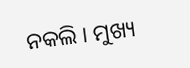ନକଲି । ମୁଖ୍ୟ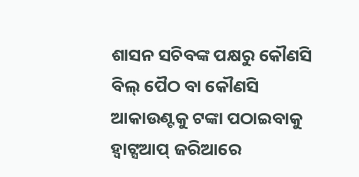ଶାସନ ସଚିବଙ୍କ ପକ୍ଷରୁ କୌଣସି ବିଲ୍ ପୈଠ ବା କୌଣସି ଆକାଉଣ୍ଟକୁ ଟଙ୍କା ପଠାଇବାକୁ ହ୍ୱାଟ୍ସଆପ୍ ଜରିଆରେ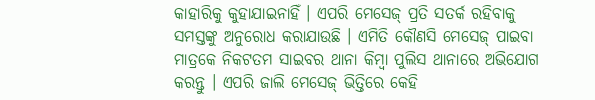କାହାରିକୁ କୁହାଯାଇନାହିଁ । ଏପରି ମେସେଜ୍ ପ୍ରତି ସତର୍କ ରହିବାକୁ ସମସ୍ତଙ୍କୁ ଅନୁରୋଧ କରାଯାଉଛି । ଏମିତି କୌଣସି ମେସେଜ୍ ପାଇବା ମାତ୍ରକେ ନିକଟତମ ସାଇବର ଥାନା କିମ୍ବା ପୁଲିସ ଥାନାରେ ଅଭିଯୋଗ କରନ୍ତୁ । ଏପରି ଜାଲି ମେସେଜ୍ ଭିତ୍ତିରେ କେହି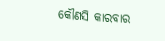କୌଣସି କାରବାର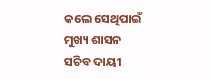କଲେ ସେଥିପାଇଁ ମୁଖ୍ୟ ଶାସନ ସଚିବ ଦାୟୀ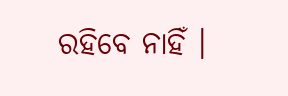ରହିବେ ନାହିଁ ।